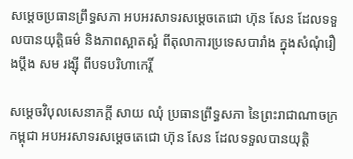សម្តេចប្រធានព្រឹទ្ធសភា អបអរសាទរសម្តេចតេជោ ហ៊ុន សែន ដែលទទួលបានយុត្តិធម៌ និងភាពស្អាតស្អំ ពីតុលាការប្រទេសបារាំង ក្នុងសំណុំរឿងប្តឹង សម រង្ស៊ី ពីបទបរិហាកេរ្តិ៍

សម្តេចវិបុលសេនាភក្តី សាយ ឈុំ ប្រធានព្រឹទ្ធសភា នៃព្រះរាជាណាចក្រកម្ពុជា អបអរសាទរសម្តេចតេជោ ហ៊ុន សែន ដែលទទួលបានយុត្តិ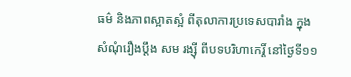ធម៌ និងភាពស្អាតស្អំ ពីតុលាការប្រទេសបារាំង ក្នុងសំណុំរឿងប្តឹង សម រង្ស៊ី ពីបទបរិហាកេរ្តិ៍ នៅថ្ងៃទី១១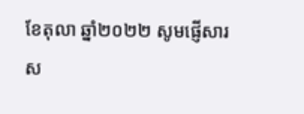ខែតុលា ឆ្នាំ២០២២ សូមផ្ញើសារស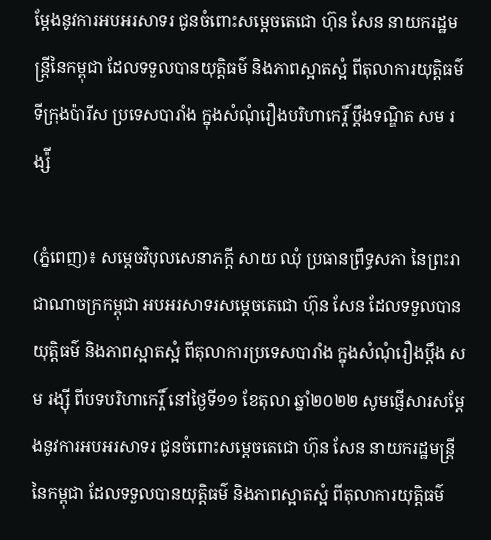ម្តែងនូវការអបអរសាទរ ជូនចំពោះសម្តេចតេជោ ហ៊ុន សែន នាយករដ្ឋមន្ត្រីនៃកម្ពុជា ដែលទទួលបានយុត្តិធម៌ និងភាពស្អាតស្អំ ពីតុលាការយុត្តិធម៌ទីក្រុងប៉ារីស ប្រទេសបារាំង ក្នុងសំណុំរឿងបរិហាកេរ្តិ៍ ប្តឹងទណ្ឌិត សម រង្ស៉ី

(ភ្នំពេញ)៖ សម្តេចវិបុលសេនាភក្តី សាយ ឈុំ ប្រធានព្រឹទ្ធសភា នៃព្រះរាជាណាចក្រកម្ពុជា អបអរសាទរសម្តេចតេជោ ហ៊ុន សែន ដែលទទួលបានយុត្តិធម៌ និងភាពស្អាតស្អំ ពីតុលាការប្រទេសបារាំង ក្នុងសំណុំរឿងប្តឹង សម រង្ស៊ី ពីបទបរិហាកេរ្តិ៍ នៅថ្ងៃទី១១ ខែតុលា ឆ្នាំ២០២២ សូមផ្ញើសារសម្តែងនូវការអបអរសាទរ ជូនចំពោះសម្តេចតេជោ ហ៊ុន សែន នាយករដ្ឋមន្ត្រីនៃកម្ពុជា ដែលទទួលបានយុត្តិធម៌ និងភាពស្អាតស្អំ ពីតុលាការយុត្តិធម៌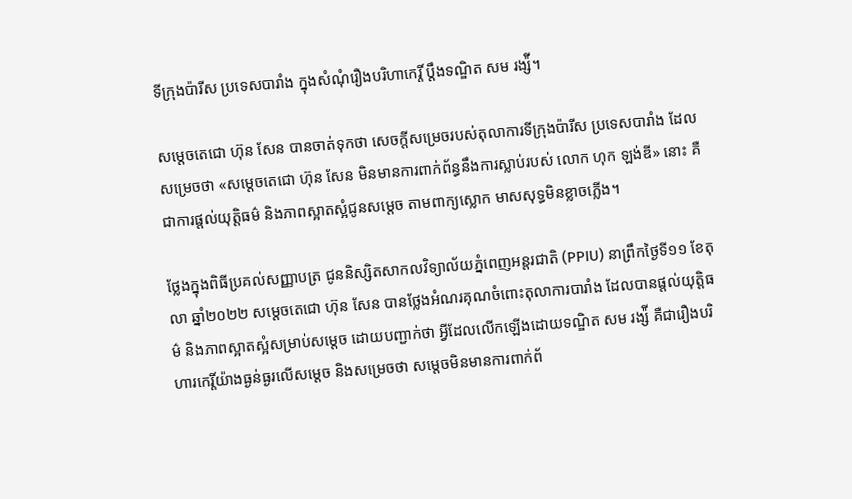ទីក្រុងប៉ារីស ប្រទេសបារាំង ក្នុងសំណុំរឿងបរិហាកេរ្តិ៍ ប្តឹងទណ្ឌិត សម រង្ស៉ី។

សម្តេចតេជោ ហ៊ុន សែន បានចាត់ទុកថា សេចក្តីសម្រេចរបស់តុលាការទីក្រុងប៉ារីស ប្រទេសបារាំង ដែលសម្រេចថា «សម្តេចតេជោ ហ៊ុន សែន មិនមានការពាក់ព័ន្ធនឹងការស្លាប់របស់ លោក ហុក ឡង់ឌី» នោះ គឺជាការផ្តល់យុត្តិធម៌ និងភាពស្អាតស្អំជូនសម្តេច តាមពាក្យស្លោក មាសសុទ្ធមិនខ្លាចភ្លើង។

ថ្លែងក្នុងពិធីប្រគល់សញ្ញាបត្រ ជូននិស្សិតសាកលវិទ្យាល័យភ្នំពេញអន្តរជាតិ (PPIU) នាព្រឹកថ្ងៃទី១១ ខែតុលា ឆ្នាំ២០២២ សម្តេចតេជោ ហ៊ុន សែន បានថ្លែងអំណរគុណចំពោះតុលាការបារាំង ដែលបានផ្តល់យុត្តិធម៌ និងភាពស្អាតស្អំសម្រាប់សម្តេច ដោយបញ្ជាក់ថា អ្វីដែលលើកឡើងដោយទណ្ឌិត សម រង្ស៉ី គឺជារឿងបរិហារកេរ្តិ៍យ៉ាងធ្ងន់ធ្ងរលើសម្តេច និងសម្រេចថា សម្តេចមិនមានការពាក់ព័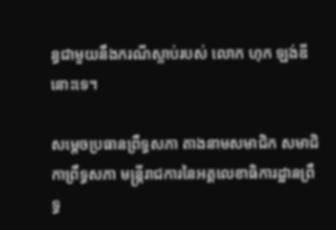ន្ធជាមួយនឹងករណីស្លាប់របស់ លោក ហុក ឡង់ឌី នោះទេ។

សម្តេចប្រធានព្រឹទ្ធសភា តាងនាមសមាជិក សមាជិកាព្រឹទ្ធសភា មន្រ្តីរាជការនៃអគ្គលេខាធិការដ្ឋានព្រឹទ្ធ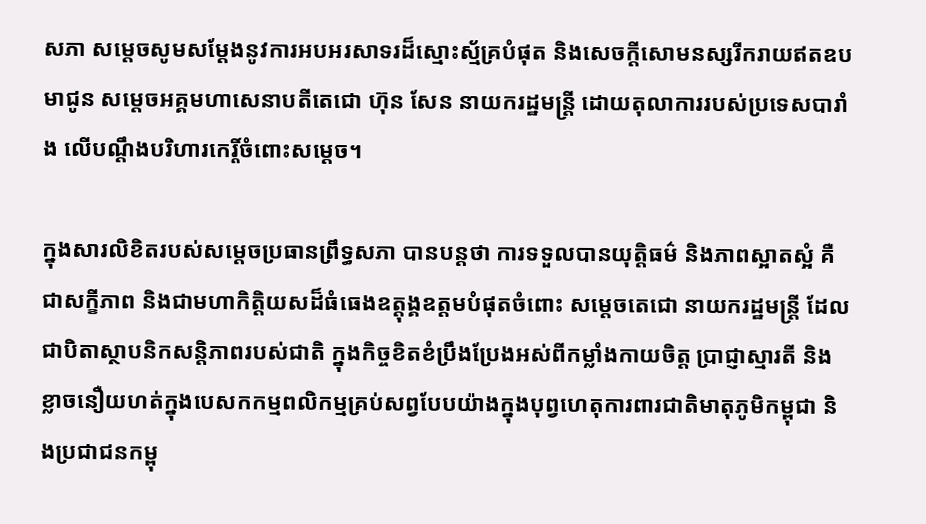សភា សម្តេចសូមសម្តែងនូវការអបអរសាទរដ៏ស្មោះស្ម័គ្របំផុត និងសេចក្តីសោមនស្សរីករាយឥតឧបមាជូន សម្តេចអគ្គមហាសេនាបតីតេជោ ហ៊ុន សែន នាយករដ្ឋមន្រ្តី ដោយតុលាការរបស់ប្រទេសបារាំង លើបណ្តឹងបរិហារកេរ្តិ៍ចំពោះសម្តេច។

ក្នុងសារលិខិតរបស់សម្តេចប្រធានព្រឹទ្ធសភា បានបន្តថា ការទទួលបានយុត្តិធម៌ និងភាពស្អាតស្អំ គឺជាសក្ខីភាព និងជាមហាកិត្តិយសដ៏ធំធេងឧត្តុង្គឧត្តមបំផុតចំពោះ សម្តេចតេជោ នាយករដ្ឋមន្រ្តី ដែលជាបិតាស្ថាបនិកសន្តិភាពរបស់ជាតិ ក្នុងកិច្ចខិតខំប្រឹងប្រែងអស់ពីកម្លាំងកាយចិត្ត ប្រាជ្ញាស្មារតី និងខ្លាចនឿយហត់ក្នុងបេសកកម្មពលិកម្មគ្រប់សព្វបែបយ៉ាងក្នុងបុព្វហេតុការពារជាតិមាតុភូមិកម្ពុជា និងប្រជាជនកម្ពុ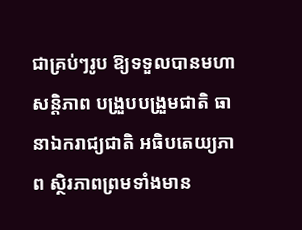ជាគ្រប់ៗរូប ឱ្យទទួលបានមហាសន្តិភាព បង្រួបបង្រួមជាតិ ធានាឯករាជ្យជាតិ អធិបតេយ្យភាព ស្ថិរភាពព្រមទាំងមាន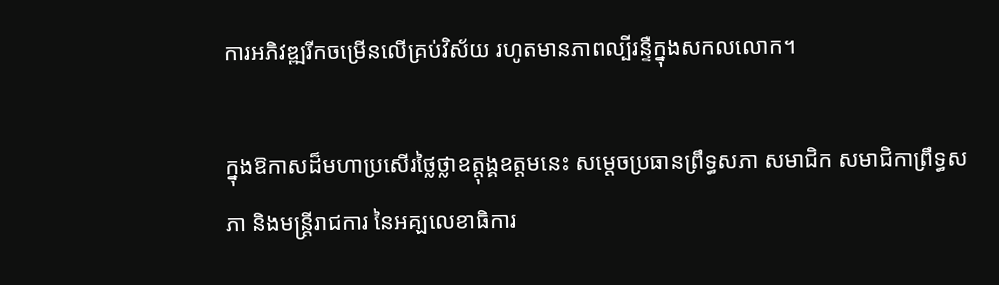ការអភិវឌ្ឍរីកចម្រើនលើគ្រប់វិស័យ រហូតមានភាពល្បីរន្ទឺក្នុងសកលលោក។

ក្នុងឱកាសដ៏មហាប្រសើរថ្លៃថ្លាឧត្តុង្គឧត្តមនេះ សម្តេចប្រធានព្រឹទ្ធសភា សមាជិក សមាជិកាព្រឹទ្ធសភា និងមន្រ្តីរាជការ នៃអគ្ឡលេខាធិការ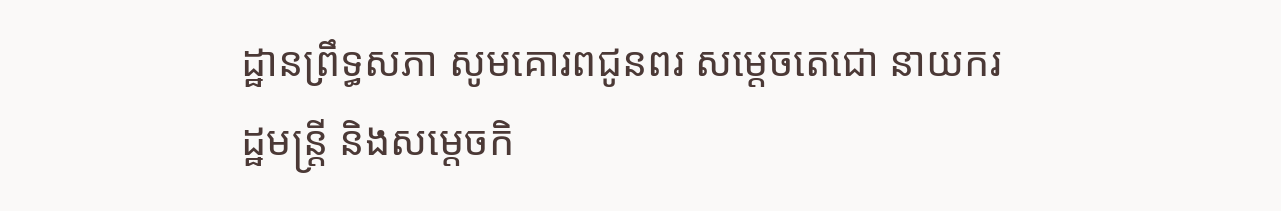ដ្ឋានព្រឹទ្ធសភា សូមគោរពជូនពរ សម្តេចតេជោ នាយករដ្ឋមន្រ្តី និងសម្តេចកិ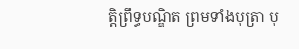ត្តិព្រឹទ្ធបណ្ឌិត ព្រមទាំងបុត្រា បុ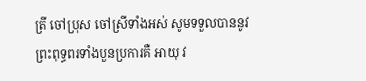ត្រី ចៅប្រុស ចៅស្រីទាំងអស់ សូមទទួលបាននូវព្រះពុទ្ធពរទាំងបួនប្រការគឺ អាយុ វ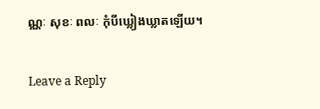ណ្ណៈ សុខៈ ពលៈ កុំបីឃ្លៀងឃ្លាតឡើយ។

Leave a Reply